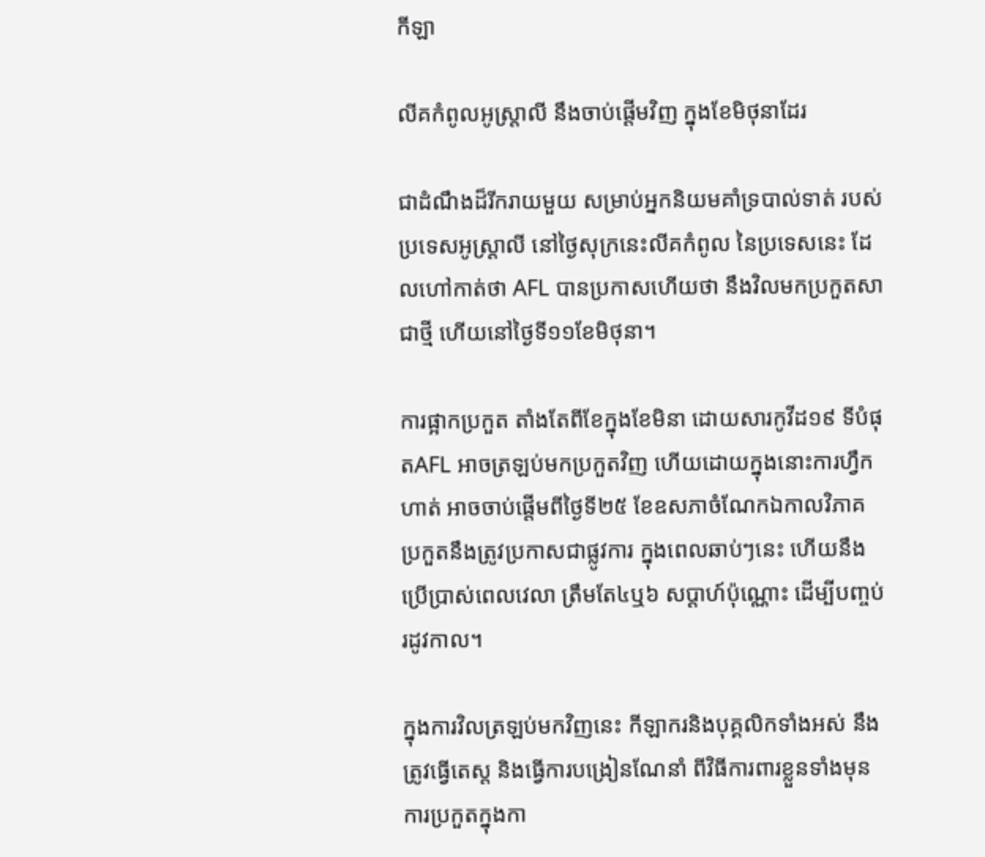កីឡា

លីគកំពូលអូស្ត្រាលី នឹងចាប់ផ្តើមវិញ ក្នុងខែមិថុនាដែរ

ជាដំណឹងដ៏រីករាយមួយ សម្រាប់អ្នកនិយមគាំទ្របាល់ទាត់ របស់ប្រទេសអូស្ត្រាលី នៅថ្ងៃសុក្រនេះលីគកំពូល នៃប្រទេសនេះ ដែលហៅកាត់ថា AFL បានប្រកាសហើយថា នឹងវិលមកប្រកួតសាជាថ្មី ហើយនៅថ្ងៃទី១១ខែមិថុនា។

ការផ្អាកប្រកួត តាំងតែពីខែក្នុងខែមិនា ដោយសារកូវីដ១៩ ទីបំផុតAFL អាចត្រឡប់មកប្រកួតវិញ ហើយដោយក្នុងនោះការហ្វឹកហាត់ អាចចាប់ផ្តើមពីថ្ងៃទី២៥ ខែឧសភាចំណែកឯកាលវិភាគ ប្រកួតនឹងត្រូវប្រកាសជាផ្លូវការ ក្នុងពេលឆាប់ៗនេះ ហើយនឹងប្រើប្រាស់ពេលវេលា ត្រឹមតែ៤ឬ៦ សប្តាហ៍ប៉ុណ្ណោះ ដើម្បីបញ្ចប់រដូវកាល។

ក្នុងការវិលត្រឡប់មកវិញនេះ កីឡាករនិងបុគ្គលិកទាំងអស់ នឹងត្រូវធ្វើតេស្ត និងធ្វើការបង្រៀនណែនាំ ពីវិធីការពារខ្លួនទាំងមុន ការប្រកួតក្នុងកា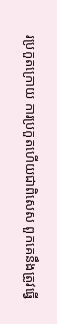រប្រកួតក្រោយ ការប្រកួតហើយជាពិសេស ពួកគេនឹងត្រូវធ្វើ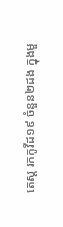តេស្ត រកកូវីដ១៩ ចំនួន២ដង ក្នុងមួ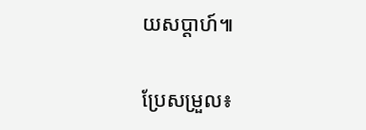យសប្តាហ៍៕

ប្រែសម្រួល៖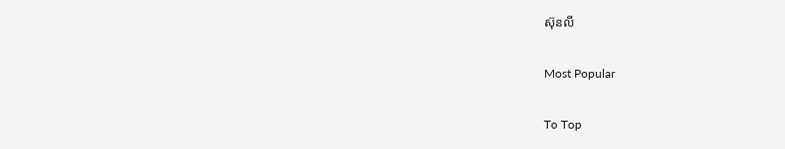ស៊ុនលី

Most Popular

To Top